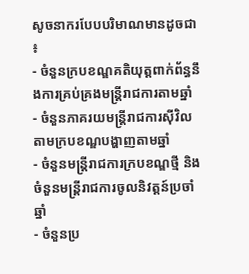សូចនាករបែបបរិមាណមានដូចជា ៖
- ចំនួនក្របខណ្ឌគតិយុត្តពាក់ព័ន្ធនឹងការគ្រប់គ្រងមន្រ្តីរាជការតាមឆ្នាំ
- ចំនួនភាគរយមន្ត្រីរាជការស៊ីវិលតាមក្របខណ្ឌបង្ហាញតាមឆ្នាំ
- ចំនួនមន្ត្រីរាជការក្របខណ្ឌថ្មី និងចំនួនមន្ត្រីរាជការចូលនិវត្តន៍ប្រចាំឆ្នាំ
- ចំនួនប្រ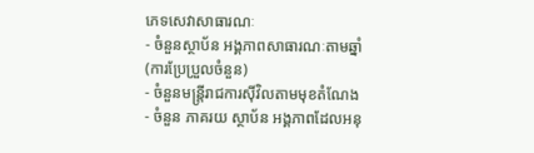ភេទសេវាសាធារណៈ
- ចំនួនស្ថាប័ន អង្គភាពសាធារណៈតាមឆ្នាំ (ការប្រែប្រួលចំនួន)
- ចំនួនមន្ត្រីរាជការស៊ីវិលតាមមុខតំណែង
- ចំនួន ភាគរយ ស្ថាប័ន អង្គភាពដែលអនុ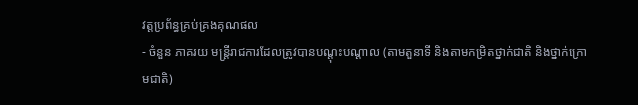វត្តប្រព័ន្ធគ្រប់គ្រងគុណផល
- ចំនួន ភាគរយ មន្ត្រីរាជការដែលត្រូវបានបណ្តុះបណ្តាល (តាមតួនាទី និងតាមកម្រិតថ្នាក់ជាតិ និងថ្នាក់ក្រោមជាតិ)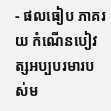- ផលធៀប ភាគរយ កំណើនបៀវត្សអប្បបរមារបស់ម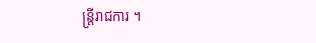ន្រ្តីរាជការ ។